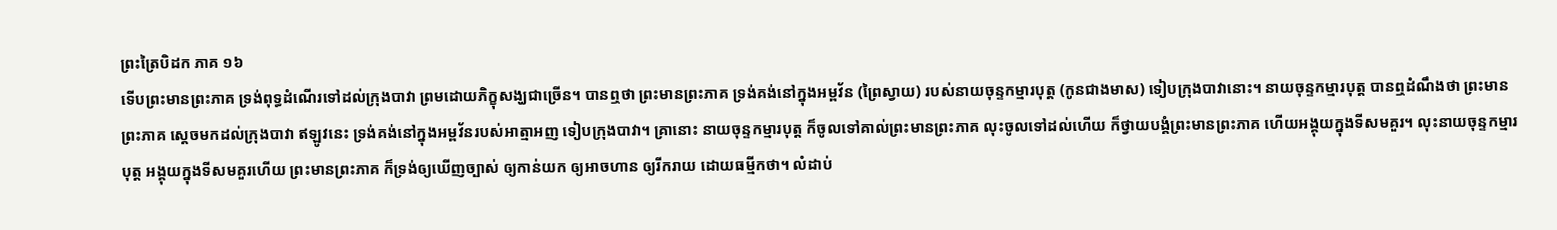ព្រះត្រៃបិដក ភាគ ១៦
ទើបព្រះមានព្រះភាគ ទ្រង់ពុទ្ធដំណើរទៅដល់ក្រុងបាវា ព្រមដោយភិក្ខុសង្ឃជាច្រើន។ បានឮថា ព្រះមានព្រះភាគ ទ្រង់គង់នៅក្នុងអម្ពវ័ន (ព្រៃស្វាយ) របស់នាយចុន្ទកម្មារបុត្ត (កូនជាងមាស) ទៀបក្រុងបាវានោះ។ នាយចុន្ទកម្មារបុត្ត បានឮដំណឹងថា ព្រះមានព្រះភាគ ស្តេចមកដល់ក្រុងបាវា ឥឡូវនេះ ទ្រង់គង់នៅក្នុងអម្ពវ័នរបស់អាត្មាអញ ទៀបក្រុងបាវា។ គ្រានោះ នាយចុន្ទកម្មារបុត្ត ក៏ចូលទៅគាល់ព្រះមានព្រះភាគ លុះចូលទៅដល់ហើយ ក៏ថ្វាយបង្គំព្រះមានព្រះភាគ ហើយអង្គុយក្នុងទីសមគួរ។ លុះនាយចុន្ទកម្មារបុត្ត អង្គុយក្នុងទីសមគួរហើយ ព្រះមានព្រះភាគ ក៏ទ្រង់ឲ្យឃើញច្បាស់ ឲ្យកាន់យក ឲ្យអាចហាន ឲ្យរីករាយ ដោយធម្មីកថា។ លំដាប់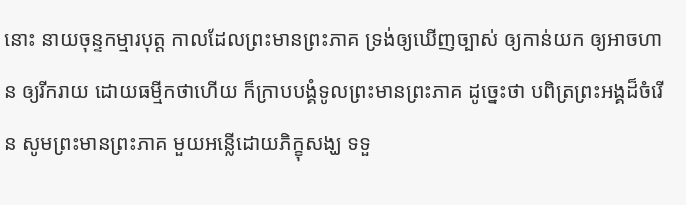នោះ នាយចុន្ទកម្មារបុត្ត កាលដែលព្រះមានព្រះភាគ ទ្រង់ឲ្យឃើញច្បាស់ ឲ្យកាន់យក ឲ្យអាចហាន ឲ្យរីករាយ ដោយធម្មីកថាហើយ ក៏ក្រាបបង្គំទូលព្រះមានព្រះភាគ ដូច្នេះថា បពិត្រព្រះអង្គដ៏ចំរើន សូមព្រះមានព្រះភាគ មួយអន្លើដោយភិក្ខុសង្ឃ ទទួ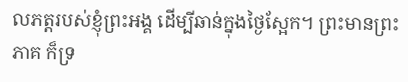លភត្តរបស់ខ្ញុំព្រះអង្គ ដើម្បីឆាន់ក្នុងថ្ងៃស្អែក។ ព្រះមានព្រះភាគ ក៏ទ្រ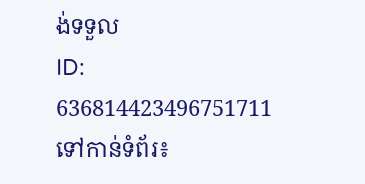ង់ទទួល
ID: 636814423496751711
ទៅកាន់ទំព័រ៖